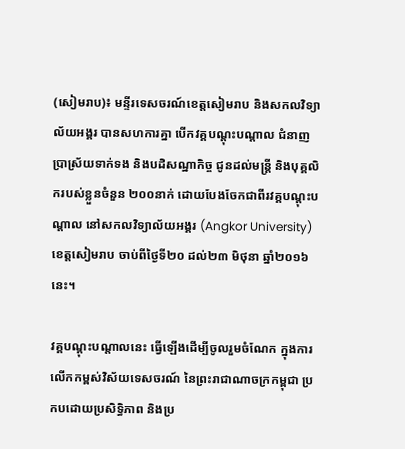(សៀមរាប)៖ មន្ទីរទេសចរណ៍ខេត្តសៀមរាប និងសកលវិទ្យាល័យអង្គរ បានសហការគ្នា បើកវគ្គបណ្ដុះបណ្ដាល ជំនាញប្រាស្រ័យទាក់ទង និងបដិសណ្ឋាកិច្ច ជូនដល់មន្ត្រី និងបុគ្គលិករបស់ខ្លួនចំនួន ២០០នាក់ ដោយបែងចែកជាពីរវគ្គបណ្ដុះបណ្ដាល នៅសកលវិទ្យាល័យអង្គរ (Angkor University) ខេត្តសៀមរាប ចាប់ពីថ្ងៃទី២០ ដល់២៣ មិថុនា ឆ្នាំ២០១៦នេះ។

វគ្គបណ្ដុះបណ្ដាលនេះ ធ្វើឡើងដើម្បីចូលរួមចំណែក ក្នុងការលើកកម្ពស់វិស័យទេសចរណ៍ នៃព្រះរាជាណាចក្រកម្ពុជា ប្រកបដោយប្រសិទ្ធិភាព និងប្រ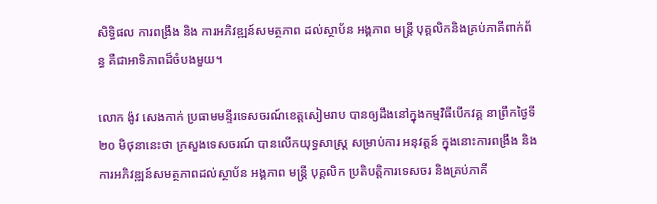សិទ្ធិផល ការពង្រឹង និង ការអភិវឌ្ឍន៍សមត្ថភាព ដល់ស្ថាប័ន អង្គភាព មន្ត្រី បុគ្គលិកនិងគ្រប់ភាគីពាក់ព័ន្ធ គឺជាអាទិភាពដ៏ចំបងមួយ។

លោក ង៉ូវ សេងកាក់ ប្រធាមមន្ទីរទេសចរណ៍ខេត្តសៀមរាប បានឲ្យដឹងនៅក្នុងកម្មវិធីបើកវគ្គ នាព្រឹកថ្ងៃទី២០ មិថុនានេះថា ក្រសួងទេសចរណ៍ បានលើកយុទ្ធសាស្ត្រ សម្រាប់ការ អនុវត្តន៍ ក្នុងនោះការពង្រឹង និង ការអភិវឌ្ឍន៍សមត្ថភាពដល់ស្ថាប័ន អង្គភាព មន្ត្រី បុគ្គលិក ប្រតិបត្តិការទេសចរ និងគ្រប់ភាគី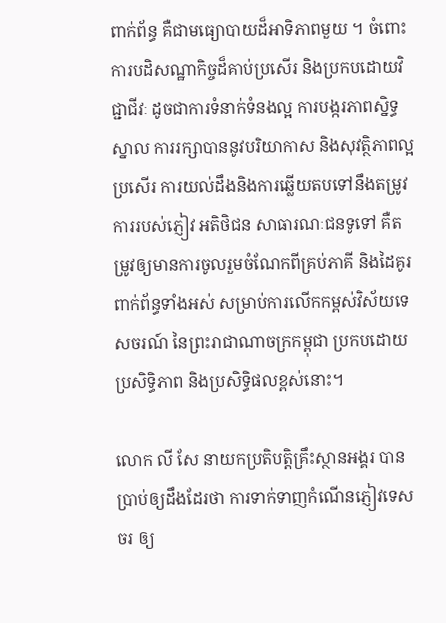ពាក់ព័ន្ធ គឺជាមធ្យោបាយដ៏អាទិភាពមួយ ។ ចំពោះ ការបដិសណ្ឋាកិច្ចដ៏គាប់ប្រសើរ និងប្រកបដោយវិជ្ជាជីវៈ ដូចជាការទំនាក់ទំនងល្អ ការបង្ករភាពស្និទ្ធស្នាល ការរក្សាបាននូវបរិយាកាស និងសុវត្ថិភាពល្អប្រសើរ ការយល់ដឹងនិងការឆ្លើយតបទៅនឹងតម្រូវការរបស់ភ្ញៀវ អតិថិជន សាធារណៈជនទូទៅ គឺតម្រូវឲ្យមានការចូលរួមចំណែកពីគ្រប់ភាគី និងដៃគូរពាក់ព័ន្ធទាំងអស់ សម្រាប់ការលើកកម្ពស់វិស័យទេសចរណ៍ នៃព្រះរាជាណាចក្រកម្ពុជា ប្រកបដោយប្រសិទ្ធិភាព និងប្រសិទ្ធិផលខ្ពស់នោះ។

លោក លី សែ នាយកប្រតិបត្តិគ្រឹះស្ថានអង្គរ បានប្រាប់ឲ្យដឹងដែរថា ការទាក់ទាញកំណើនភ្ញៀវទេសចរ ឲ្យ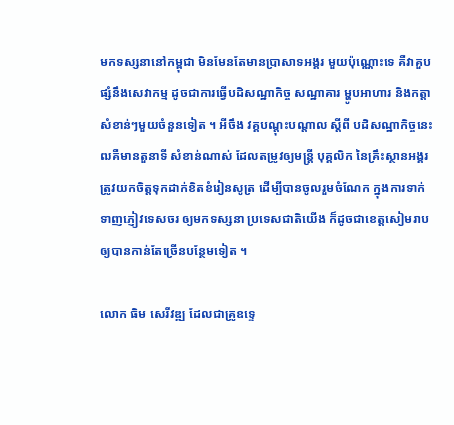មកទស្សនានៅកម្ពុជា មិនមែនតែមានប្រាសាទអង្គរ មួយប៉ុណ្ណោះទេ គឺវាគួបផ្សំនឹងសេវាកម្ម ដូចជាការធ្វើបដិសណ្ឋាកិច្ច សណ្ឋាគារ ម្ហូបអាហារ និងកត្តាសំខាន់ៗមួយចំនួនទៀត ។ អីចឹង វគ្គបណ្ដុះបណ្ដាល ស្ដីពី បដិសណ្ឋាកិច្ចនេះឍគឺមានតួនាទី សំខាន់ណាស់ ដែលតម្រូវឲ្យមន្ត្រី បុគ្គលិក នៃគ្រឹះស្ថានអង្គរ ត្រូវយកចិត្តទុកដាក់ខិតខំរៀនសូត្រ ដើម្បីបានចូលរួមចំណែក ក្នុងការទាក់ទាញភ្ញៀវទេសចរ ឲ្យមកទស្សនា ប្រទេសជាតិយើង ក៏ដូចជាខេត្តសៀមរាប ឲ្យបានកាន់តែច្រើនបន្ថែមទៀត ។

លោក ធិម សេរីវឌ្ឍ ដែលជាគ្រូឧទ្ទេ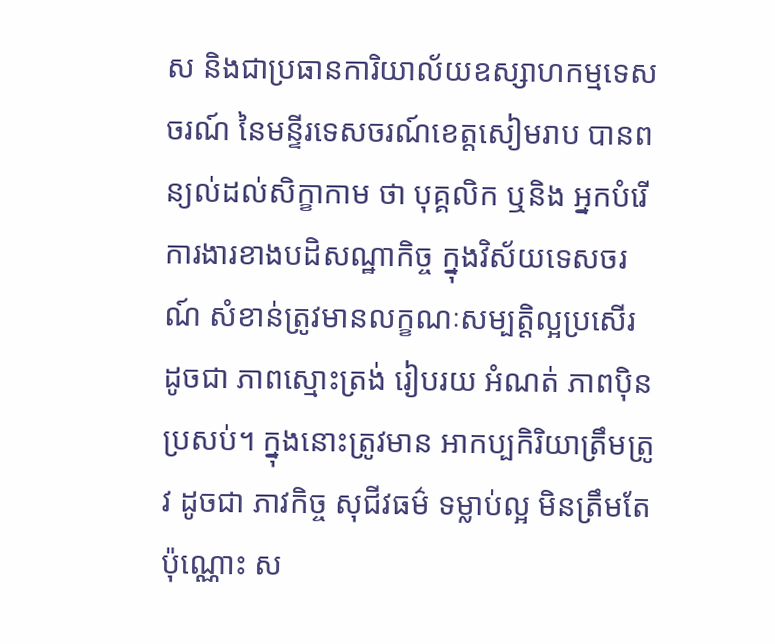ស និងជាប្រធានការិយាល័យឧស្សាហកម្មទេសចរណ៍ នៃមន្ទីរទេសចរណ៍ខេត្តសៀមរាប បានពន្យល់ដល់សិក្ខាកាម ថា បុគ្គលិក ឬនិង អ្នកបំរើការងារខាងបដិសណ្ឋាកិច្ច ក្នុងវិស័យទេសចរណ៍ សំខាន់ត្រូវមានលក្ខណៈសម្បត្តិល្អប្រសើរ ដូចជា ភាពស្មោះត្រង់ រៀបរយ អំណត់ ភាពប៉ិនប្រសប់។ ក្នុងនោះត្រូវមាន អាកប្បកិរិយាត្រឹមត្រូវ ដូចជា ភាវកិច្ច សុជីវធម៌ ទម្លាប់ល្អ មិនត្រឹមតែប៉ុណ្ណោះ ស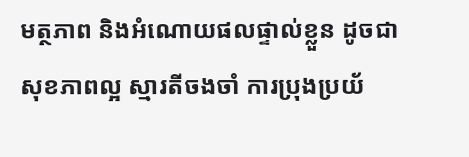មត្ថភាព និងអំណោយផលផ្ទាល់ខ្លួន ដូចជា សុខភាពល្អ ស្មារតីចងចាំ ការប្រុងប្រយ័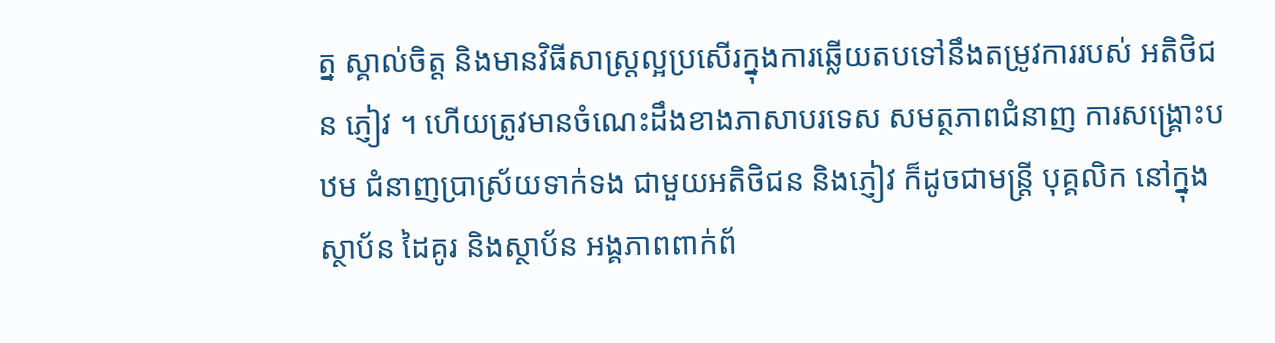ត្ន ស្គាល់ចិត្ត និងមានវិធីសាស្រ្តល្អប្រសើរក្នុងការឆ្លើយតបទៅនឹងតម្រូវការរបស់ អតិថិជន ភ្ញៀវ ។ ហើយត្រូវមានចំណេះដឹងខាងភាសាបរទេស សមត្ថភាពជំនាញ ការសង្គ្រោះបឋម ជំនាញប្រាស្រ័យទាក់ទង ជាមួយអតិថិជន និងភ្ញៀវ ក៏ដូចជាមន្ត្រី បុគ្គលិក នៅក្នុងស្ថាប័ន ដៃគូរ និងស្ថាប័ន អង្គភាពពាក់ព័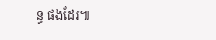ន្ធ ផងដែរ៕